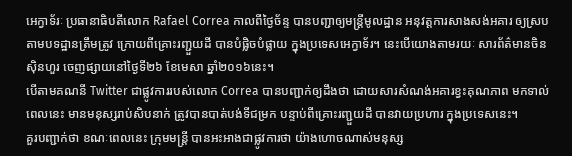អេក្វាទ័រៈ ប្រធានាធិបតីលោក Rafael Correa កាលពីថ្ងៃច័ន្ទ បានបញ្ជាឲ្យមន្ត្រីមូលដ្ឋាន អនុវត្តការសាងសង់អគារ ឲ្យស្របតាមបទដ្ឋានត្រឹមត្រូវ ក្រោយពីគ្រោះរញ្ជួយដី បានបំផ្លិចបំផ្លាយ ក្នុងប្រទេសអេក្វាទ័រ។ នេះបើយោងតាមរយៈ សារព័ត៌មានចិន ស៊ិនហួរ ចេញផ្សាយនៅថ្ងៃទី២៦ ខែមេសា ឆ្នាំ២០១៦នេះ។
បើតាមគណនី Twitter ជាផ្លូវការរបស់លោក Correa បានបញ្ជាក់ឲ្យដឹងថា ដោយសារសំណង់អគារខ្វះគុណភាព មកទាល់ពេលនេះ មានមនុស្សរាប់សិបនាក់ ត្រូវបានបាត់បង់ទីជម្រក បន្ទាប់ពីគ្រោះរញ្ជួយដី បានវាយប្រហារ ក្នុងប្រទេសនេះ។
គួរបញ្ជាក់ថា ខណៈពេលនេះ ក្រុមមន្ត្រី បានអះអាងជាផ្លូវការថា យ៉ាងហោចណាស់មនុស្ស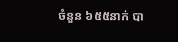ចំនួន ៦៥៥នាក់ បា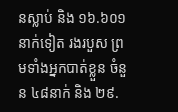នស្លាប់ និង ១៦.៦០១នាក់ទៀត រងរបួស ព្រមទាំងអ្នកបាត់ខ្លួន ចំនួន ៤៨នាក់ និង ២៩.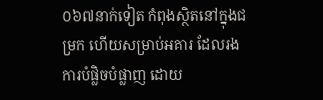០៦៧នាក់ទៀត កំពុងស្ថិតនៅក្នុងជម្រក ហើយសម្រាប់អគារ ដែលរងការបំផ្លិចបំផ្លាញ ដោយ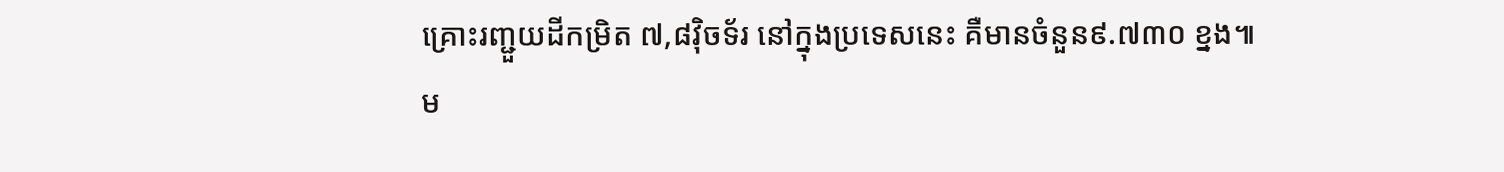គ្រោះរញ្ជួយដីកម្រិត ៧,៨វ៉ិចទ័រ នៅក្នុងប្រទេសនេះ គឺមានចំនួន៩.៧៣០ ខ្នង៕
ម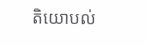តិយោបល់